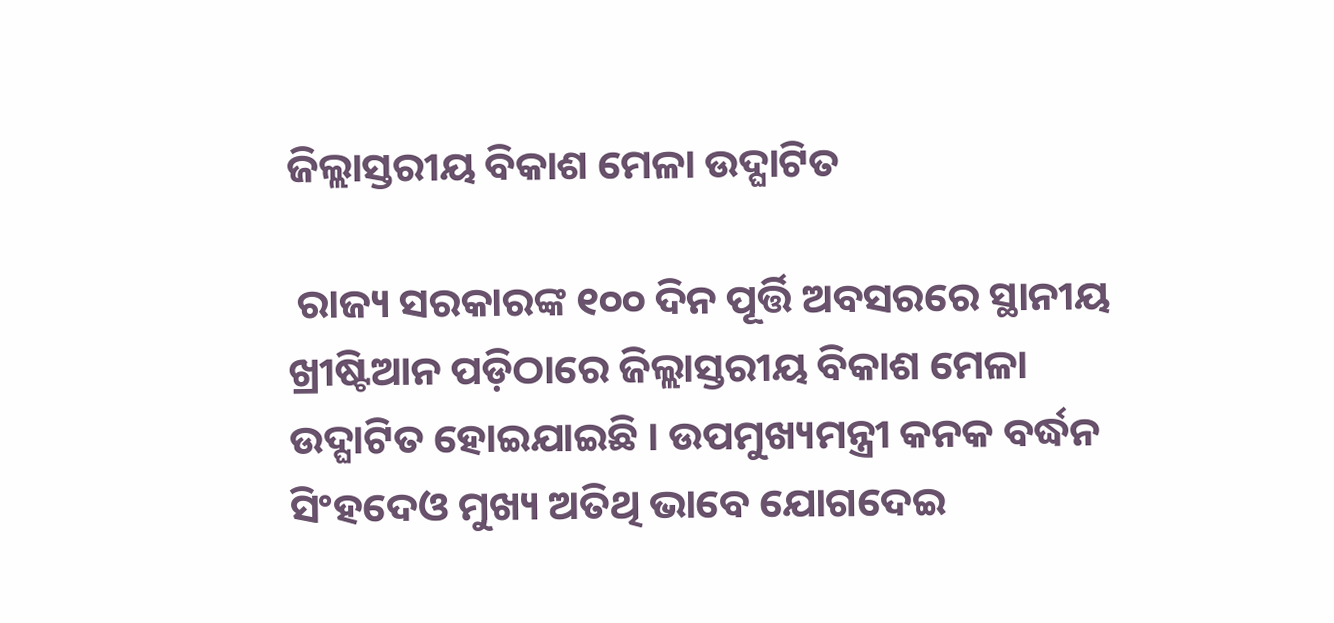ଜିଲ୍ଲାସ୍ତରୀୟ ବିକାଶ ମେଳା ଉଦ୍ଘାଟିତ

 ରାଜ୍ୟ ସରକାରଙ୍କ ୧୦୦ ଦିନ ପୂର୍ତ୍ତି ଅବସରରେ ସ୍ଥାନୀୟ ଖ୍ରୀଷ୍ଟିଆନ ପଡ଼ିଠାରେ ଜିଲ୍ଲାସ୍ତରୀୟ ବିକାଶ ମେଳା ଉଦ୍ଘାଟିତ ହୋଇଯାଇଛି । ଉପମୁଖ୍ୟମନ୍ତ୍ରୀ କନକ ବର୍ଦ୍ଧନ ସିଂହଦେଓ ମୁଖ୍ୟ ଅତିଥି ଭାବେ ଯୋଗଦେଇ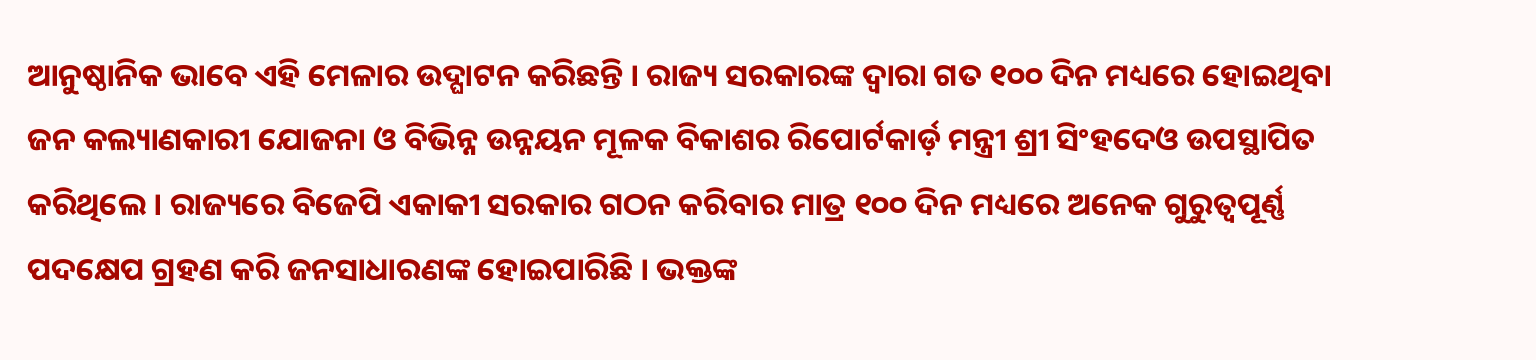ଆନୁଷ୍ଠାନିକ ଭାବେ ଏହି ମେଳାର ଉଦ୍ଘାଟନ କରିଛନ୍ତି । ରାଜ୍ୟ ସରକାରଙ୍କ ଦ୍ୱାରା ଗତ ୧୦୦ ଦିନ ମଧ୍ୟରେ ହୋଇଥିବା ଜନ କଲ୍ୟାଣକାରୀ ଯୋଜନା ଓ ବିଭିନ୍ନ ଉନ୍ନୟନ ମୂଳକ ବିକାଶର ରିପୋର୍ଟକାର୍ଡ଼ ମନ୍ତ୍ରୀ ଶ୍ରୀ ସିଂହଦେଓ ଉପସ୍ଥାପିତ କରିଥିଲେ । ରାଜ୍ୟରେ ବିଜେପି ଏକାକୀ ସରକାର ଗଠନ କରିବାର ମାତ୍ର ୧୦୦ ଦିନ ମଧ୍ୟରେ ଅନେକ ଗୁରୁତ୍ୱପୂର୍ଣ୍ଣ ପଦକ୍ଷେପ ଗ୍ରହଣ କରି ଜନସାଧାରଣଙ୍କ ହୋଇପାରିଛି । ଭକ୍ତଙ୍କ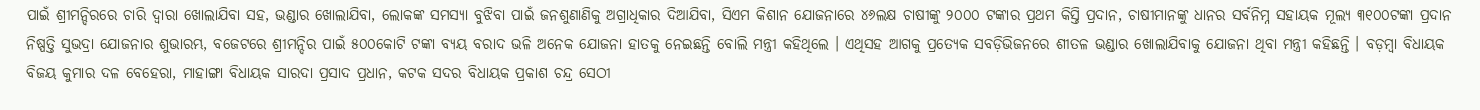ପାଇଁ ଶ୍ରୀମନ୍ଦିରରେ ଚାରି ଦ୍ୱାରା ଖୋଲାଯିବା ସହ, ଭଣ୍ଡାର ଖୋଲାଯିବା, ଲୋକଙ୍କ ସମସ୍ୟା ବୁଝିବା ପାଇଁ ଜନଶୁଣାଣିକୁ ଅଗ୍ରାଧିକାର ଦିଆଯିବା, ସିଏମ କିଶାନ ଯୋଜନାରେ ୪୬ଲକ୍ଷ ଚାଷୀଙ୍କୁ ୨୦୦୦ ଟଙ୍କାର ପ୍ରଥମ କିସ୍ତି ପ୍ରଦାନ, ଚାଷୀମାନଙ୍କୁ ଧାନର ସର୍ବନିମ୍ନ ସହାୟକ ମୂଲ୍ୟ ୩୧୦୦ଟଙ୍କା ପ୍ରଦାନ ନିଷ୍ପତ୍ତି ସୁଭଦ୍ରା ଯୋଜନାର ଶୁଭାରମ୍ଭ, ବଜେଟରେ ଶ୍ରୀମନ୍ଦିର ପାଇଁ ୫୦୦କୋଟି ଟଙ୍କା ବ୍ୟୟ ବରାଦ ଭଳି ଅନେକ ଯୋଜନା ହାତକୁ ନେଇଛନ୍ତି ବୋଲି ମନ୍ତ୍ରୀ କହିଥିଲେ । ଏଥିସହ ଆଗକୁ ପ୍ରତ୍ୟେକ ସବଡ଼ିଭିଜନରେ ଶୀତଳ ଭଣ୍ଡାର ଖୋଲାଯିବାକୁ ଯୋଜନା ଥିବା ମନ୍ତ୍ରୀ କହିଛନ୍ତି । ବଡ଼ମ୍ବା ବିଧାୟକ ବିଜୟ କୁମାର ଦଳ ବେହେରା, ମାହାଙ୍ଗା ବିଧାୟକ ସାରଦା ପ୍ରସାଦ ପ୍ରଧାନ, କଟକ ସଦର ବିଧାୟକ ପ୍ରକାଶ ଚନ୍ଦ୍ର ସେଠୀ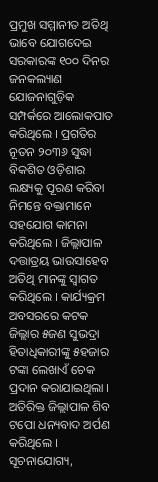ପ୍ରମୁଖ ସମ୍ମାନୀତ ଅତିଥି ଭାବେ ଯୋଗଦେଇ ସରକାରଙ୍କ ୧୦୦ ଦିନର ଜନକଲ୍ୟାଣ ଯୋଜନାଗୁଡ଼ିକ ସମ୍ପର୍କରେ ଆଲୋକପାତ କରିଥିଲେ । ପ୍ରଗତିର ନୂତନ ୨୦୩୬ ସୁଦ୍ଧା ବିକଶିତ ଓଡ଼ିଶାର ଲକ୍ଷ୍ୟକୁ ପୂରଣ କରିବା ନିମନ୍ତେ ବକ୍ତାମାନେ ସହଯୋଗ କାମନା କରିଥିଲେ । ଜିଲ୍ଲାପାଳ ଦତ୍ତାତ୍ରୟ ଭାଉସାହେବ ଅତିଥି ମାନଙ୍କୁ ସ୍ୱାଗତ କରିଥିଲେ । କାର୍ଯ୍ୟକ୍ରମ ଅବସରରେ କଟକ ଜିଲ୍ଲାର ୫ଜଣ ସୁଭଦ୍ରା ହିତାଧିକାରୀଙ୍କୁ ୫ହଜାର ଟଙ୍କା ଲେଖାଏଁ ଚେକ ପ୍ରଦାନ କରାଯାଇଥିଲା । ଅତିରିକ୍ତ ଜିଲ୍ଲାପାଳ ଶିବ ଟପୋ ଧନ୍ୟବାଦ ଅର୍ପଣ କରିଥିଲେ । ସୂଚନାଯୋଗ୍ୟ,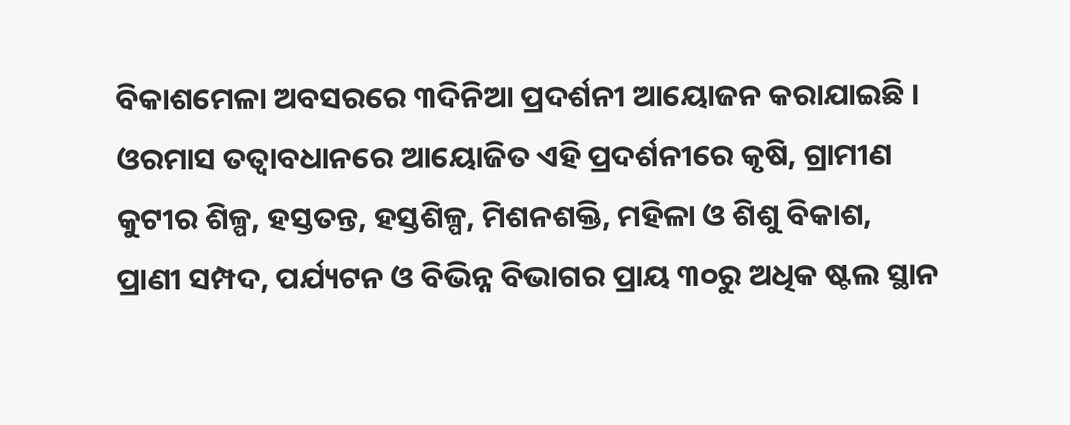ବିକାଶମେଳା ଅବସରରେ ୩ଦିନିଆ ପ୍ରଦର୍ଶନୀ ଆୟୋଜନ କରାଯାଇଛି । ଓରମାସ ତତ୍ୱାବଧାନରେ ଆୟୋଜିତ ଏହି ପ୍ରଦର୍ଶନୀରେ କୃଷି, ଗ୍ରାମୀଣ କୁଟୀର ଶିଳ୍ପ, ହସ୍ତତନ୍ତ, ହସ୍ତଶିଳ୍ପ, ମିଶନଶକ୍ତି, ମହିଳା ଓ ଶିଶୁ ବିକାଶ, ପ୍ରାଣୀ ସମ୍ପଦ, ପର୍ଯ୍ୟଟନ ଓ ବିଭିନ୍ନ ବିଭାଗର ପ୍ରାୟ ୩୦ରୁ ଅଧିକ ଷ୍ଟଲ ସ୍ଥାନ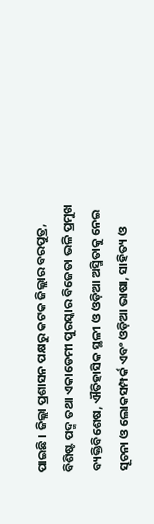ପାଇଛି । ଜିଲ୍ଲା ପ୍ରଶାସନ ପକ୍ଷରୁ କଟକ ଜିଲ୍ଲାର ବରପୁତ୍ର, ବିଶିଷ୍ଟ ପଦ୍ମ ତଥା ଏକାଡେମୀ ପୁରସ୍କାର ବିଜେତା ଭଳି ପ୍ରମୁଖ ବ୍ୟକ୍ତିବିଶେଷ, ଐତିହାସିକ ସ୍ଥଳୀ ଓ ଓଡ଼ିଆ ଅସ୍ମିତାକୁ ନେଇ ସୂଚନା ଓ ଲୋକସମ୍ପର୍କ ଏବଂ ଓଡ଼ିଆ ଭାଷା, ସାହିତ୍ୟ ଓ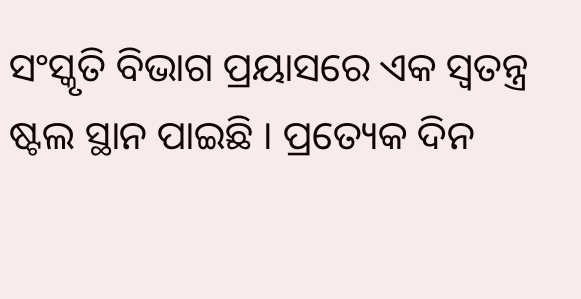ସଂସ୍କୃତି ବିଭାଗ ପ୍ରୟାସରେ ଏକ ସ୍ୱତନ୍ତ୍ର ଷ୍ଟଲ ସ୍ଥାନ ପାଇଛି । ପ୍ରତ୍ୟେକ ଦିନ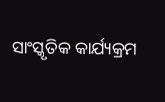ସାଂସ୍କୃତିକ କାର୍ଯ୍ୟକ୍ରମ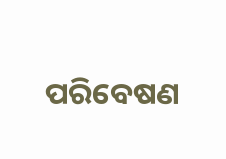ପରିବେଷଣ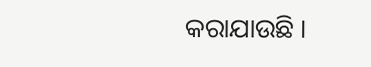କରାଯାଉଛି ।